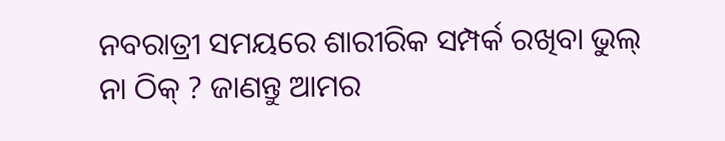ନବରାତ୍ରୀ ସମୟରେ ଶାରୀରିକ ସମ୍ପର୍କ ରଖିବା ଭୁଲ୍ ନା ଠିକ୍ ? ଜାଣନ୍ତୁ ଆମର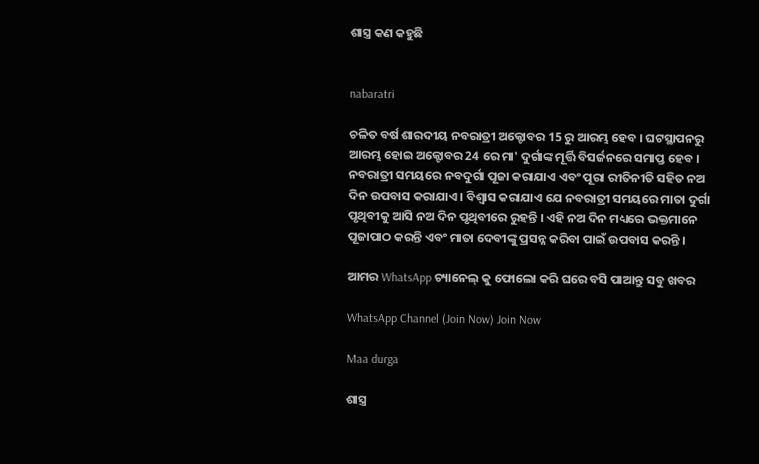ଶାସ୍ତ୍ର କଣ କହୁଛି


nabaratri

ଚଳିତ ବର୍ଷ ଶାରଦୀୟ ନବରାତ୍ରୀ ଅକ୍ଟୋବର 15 ରୁ ଆରମ୍ଭ ହେବ । ଘଟସ୍ଥାପନରୁ ଆରମ୍ଭ ହୋଇ ଅକ୍ଟୋବର 24 ରେ ମା' ଦୁର୍ଗାଙ୍କ ମୂର୍ତ୍ତି ବିସର୍ଜନରେ ସମାପ୍ତ ହେବ । ନବରାତ୍ରୀ ସମୟରେ ନବଦୁର୍ଗା ପୂଜା କରାଯାଏ ଏବଂ ପୂରା ରୀତିନୀତି ସହିତ ନଅ ଦିନ ଉପବାସ କରାଯାଏ । ବିଶ୍ୱାସ କରାଯାଏ ଯେ ନବରାତ୍ରୀ ସମୟରେ ମାତା ଦୁର୍ଗା ପୃଥିବୀକୁ ଆସି ନଅ ଦିନ ପୃଥିବୀରେ ରୁହନ୍ତି । ଏହି ନଅ ଦିନ ମଧ୍ୟରେ ଭକ୍ତମାନେ ପୂଜାପାଠ କରନ୍ତି ଏବଂ ମାତା ଦେବୀଙ୍କୁ ପ୍ରସନ୍ନ କରିବା ପାଇଁ ଉପବାସ କରନ୍ତି ।

ଆମର WhatsApp ଚ୍ୟାନେଲ୍ କୁ ଫୋଲୋ କରି ଘରେ ବସି ପାଆନ୍ତୁ ସବୁ ଖବର

WhatsApp Channel (Join Now) Join Now

Maa durga

ଶାସ୍ତ୍ର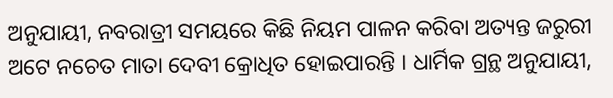ଅନୁଯାୟୀ, ନବରାତ୍ରୀ ସମୟରେ କିଛି ନିୟମ ପାଳନ କରିବା ଅତ୍ୟନ୍ତ ଜରୁରୀ ଅଟେ ନଚେତ ମାତା ଦେବୀ କ୍ରୋଧିତ ହୋଇପାରନ୍ତି । ଧାର୍ମିକ ଗ୍ରନ୍ଥ ଅନୁଯାୟୀ,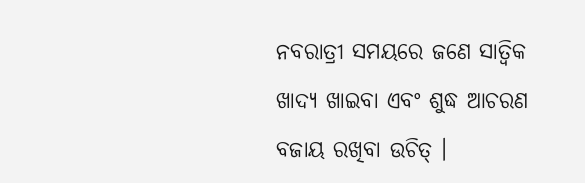ନବରାତ୍ରୀ ସମୟରେ ଜଣେ ସାତ୍ଵିକ ଖାଦ୍ୟ ଖାଇବା ଏବଂ ଶୁଦ୍ଧ ଆଚରଣ ବଜାୟ ରଖିବା ଉଚିତ୍ ।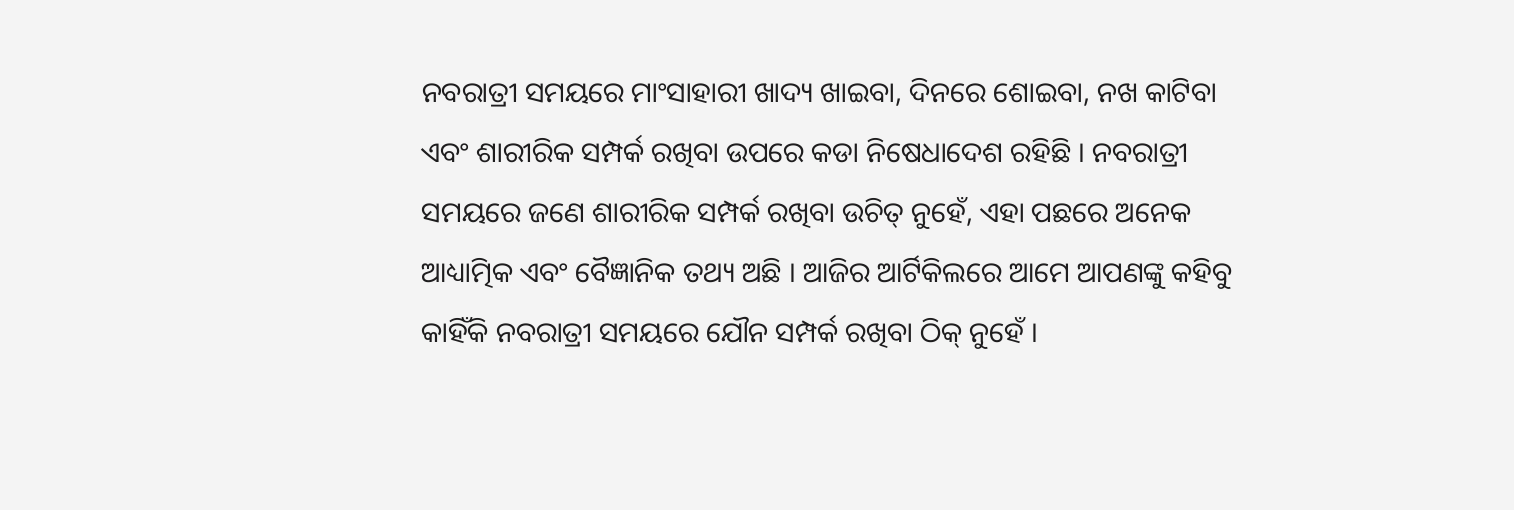ନବରାତ୍ରୀ ସମୟରେ ମାଂସାହାରୀ ଖାଦ୍ୟ ଖାଇବା, ଦିନରେ ଶୋଇବା, ନଖ କାଟିବା ଏବଂ ଶାରୀରିକ ସମ୍ପର୍କ ରଖିବା ଉପରେ କଡା ନିଷେଧାଦେଶ ରହିଛି । ନବରାତ୍ରୀ ସମୟରେ ଜଣେ ଶାରୀରିକ ସମ୍ପର୍କ ରଖିବା ଉଚିତ୍ ନୁହେଁ, ଏହା ପଛରେ ଅନେକ ଆଧ୍ୟାତ୍ମିକ ଏବଂ ବୈଜ୍ଞାନିକ ତଥ୍ୟ ଅଛି । ଆଜିର ଆର୍ଟିକିଲରେ ଆମେ ଆପଣଙ୍କୁ କହିବୁ କାହିଁକି ନବରାତ୍ରୀ ସମୟରେ ଯୌନ ସମ୍ପର୍କ ରଖିବା ଠିକ୍ ନୁହେଁ ।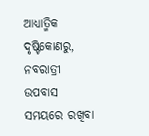ଆଧ୍ୟାତ୍ମିକ ଦୃଷ୍ଟିକୋଣରୁ, ନବରାତ୍ରୀ ଉପବାସ ସମୟରେ ରଖିବା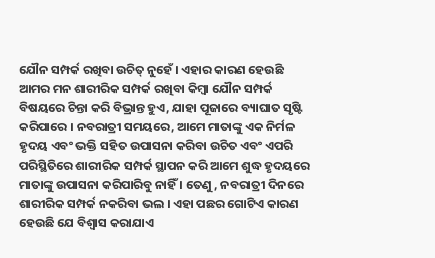ଯୌନ ସମ୍ପର୍କ ରଖିବା ଉଚିତ୍ ନୁହେଁ । ଏହାର କାରଣ ହେଉଛି ଆମର ମନ ଶାରୀରିକ ସମ୍ପର୍କ ରଖିବା କିମ୍ବା ଯୌନ ସମ୍ପର୍କ ବିଷୟରେ ଚିନ୍ତା କରି ବିଭ୍ରାନ୍ତ ହୁଏ, ଯାହା ପୂଜାରେ ବ୍ୟାଘାତ ସୃଷ୍ଟି କରିପାରେ । ନବରାତ୍ରୀ ସମୟରେ, ଆମେ ମାତାଙ୍କୁ ଏକ ନିର୍ମଳ ହୃଦୟ ଏବଂ ଭକ୍ତି ସହିତ ଉପାସନା କରିବା ଉଚିତ ଏବଂ ଏପରି ପରିସ୍ଥିତିରେ ଶାରୀରିକ ସମ୍ପର୍କ ସ୍ଥାପନ କରି ଆମେ ଶୁଦ୍ଧ ହୃଦୟରେ ମାତାଙ୍କୁ ଉପାସନା କରିପାରିବୁ ନାହିଁ । ତେଣୁ, ନବରାତ୍ରୀ ଦିନରେ ଶାରୀରିକ ସମ୍ପର୍କ ନକରିବା ଭଲ । ଏହା ପଛର ଗୋଟିଏ କାରଣ ହେଉଛି ଯେ ବିଶ୍ୱାସ କରାଯାଏ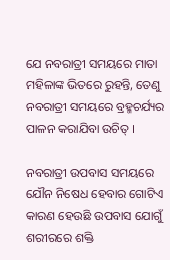ଯେ ନବରାତ୍ରୀ ସମୟରେ ମାତା ମହିଳାଙ୍କ ଭିତରେ ରୁହନ୍ତି, ତେଣୁ ନବରାତ୍ରୀ ସମୟରେ ବ୍ରହ୍ମଚର୍ଯ୍ୟର ପାଳନ କରାଯିବା ଉଚିତ୍ ।

ନବରାତ୍ରୀ ଉପବାସ ସମୟରେ ଯୌନ ନିଷେଧ ହେବାର ଗୋଟିଏ କାରଣ ହେଉଛି ଉପବାସ ଯୋଗୁଁ ଶରୀରରେ ଶକ୍ତି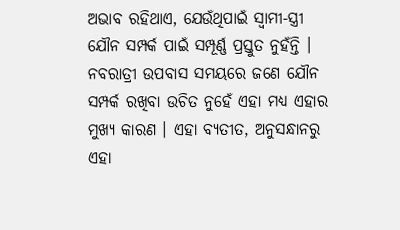ଅଭାବ ରହିଥାଏ, ଯେଉଁଥିପାଇଁ ସ୍ୱାମୀ-ସ୍ତ୍ରୀ ଯୌନ ସମ୍ପର୍କ ପାଇଁ ସମ୍ପୂର୍ଣ୍ଣ ପ୍ରସ୍ତୁତ ନୁହଁନ୍ତି । ନବରାତ୍ରୀ ଉପବାସ ସମୟରେ ଜଣେ ଯୌନ ସମ୍ପର୍କ ରଖିବା ଉଚିତ ନୁହେଁ ଏହା ମଧ୍ୟ ଏହାର ମୁଖ୍ୟ କାରଣ । ଏହା ବ୍ୟତୀତ, ଅନୁସନ୍ଧାନରୁ ଏହା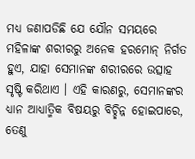ମଧ୍ୟ ଜଣାପଡିଛି ଯେ ଯୌନ ସମୟରେ ମହିଳାଙ୍କ ଶରୀରରୁ ଅନେକ ହରମୋନ୍ ନିର୍ଗତ ହୁଏ, ଯାହା ସେମାନଙ୍କ ଶରୀରରେ ଉତ୍ସାହ ସୃଷ୍ଟି କରିଥାଏ । ଏହି କାରଣରୁ, ସେମାନଙ୍କର ଧ୍ୟାନ ଆଧ୍ୟାତ୍ମିକ ବିଷୟରୁ ବିଚ୍ଛିନ୍ନ ହୋଇପାରେ, ତେଣୁ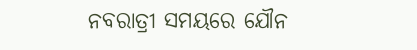ନବରାତ୍ରୀ ସମୟରେ ଯୌନ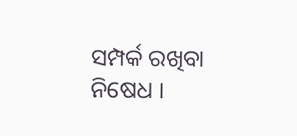ସମ୍ପର୍କ ରଖିବା ନିଷେଧ ।